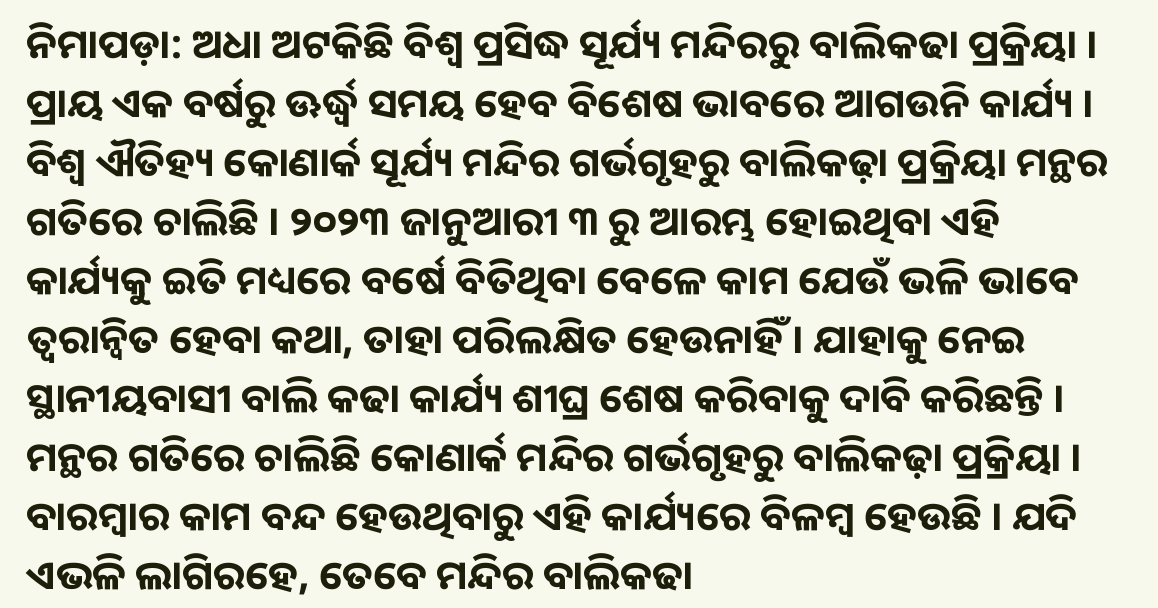ନିମାପଡ଼ା: ଅଧା ଅଟକିଛି ବିଶ୍ୱ ପ୍ରସିଦ୍ଧ ସୂର୍ଯ୍ୟ ମନ୍ଦିରରୁ ବାଲିକଢା ପ୍ରକ୍ରିୟା । ପ୍ରାୟ ଏକ ବର୍ଷରୁ ଊର୍ଦ୍ଧ୍ବ ସମୟ ହେବ ବିଶେଷ ଭାବରେ ଆଗଉନି କାର୍ଯ୍ୟ । ବିଶ୍ୱ ଐତିହ୍ୟ କୋଣାର୍କ ସୂର୍ଯ୍ୟ ମନ୍ଦିର ଗର୍ଭଗୃହରୁ ବାଲିକଢ଼ା ପ୍ରକ୍ରିୟା ମନ୍ଥର ଗତିରେ ଚାଲିଛି । ୨୦୨୩ ଜାନୁଆରୀ ୩ ରୁ ଆରମ୍ଭ ହୋଇଥିବା ଏହି କାର୍ଯ୍ୟକୁ ଇତି ମଧ୍ୟରେ ବର୍ଷେ ବିତିଥିବା ବେଳେ କାମ ଯେଉଁ ଭଳି ଭାବେ ତ୍ବରାନ୍ବିତ ହେବା କଥା, ତାହା ପରିଲକ୍ଷିତ ହେଉନାହିଁ । ଯାହାକୁ ନେଇ ସ୍ଥାନୀୟବାସୀ ବାଲି କଢା କାର୍ଯ୍ୟ ଶୀଘ୍ର ଶେଷ କରିବାକୁ ଦାବି କରିଛନ୍ତି ।
ମନ୍ଥର ଗତିରେ ଚାଲିଛି କୋଣାର୍କ ମନ୍ଦିର ଗର୍ଭଗୃହରୁ ବାଲିକଢ଼ା ପ୍ରକ୍ରିୟା । ବାରମ୍ବାର କାମ ବନ୍ଦ ହେଉଥିବାରୁ ଏହି କାର୍ଯ୍ୟରେ ବିଳମ୍ବ ହେଉଛି । ଯଦି ଏଭଳି ଲାଗିରହେ, ତେବେ ମନ୍ଦିର ବାଲିକଢା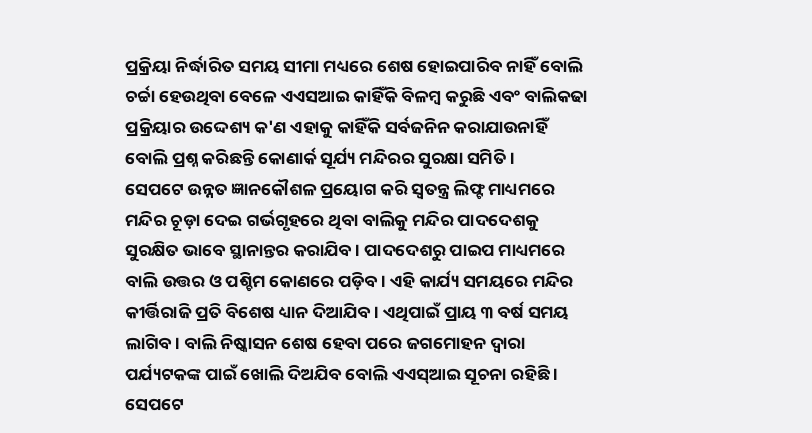ପ୍ରକ୍ରିୟା ନିର୍ଦ୍ଧାରିତ ସମୟ ସୀମା ମଧ୍ୟରେ ଶେଷ ହୋଇପାରିବ ନାହିଁ ବୋଲି ଚର୍ଚ୍ଚା ହେଉଥିବା ବେଳେ ଏଏସଆଇ କାହିଁକି ବିଳମ୍ବ କରୁଛି ଏବଂ ବାଲିକଢା ପ୍ରକ୍ରିୟାର ଉଦ୍ଦେଶ୍ୟ କ'ଣ ଏହାକୁ କାହିଁକି ସର୍ବଜନିନ କରାଯାଉନାହିଁ ବୋଲି ପ୍ରଶ୍ନ କରିଛନ୍ତି କୋଣାର୍କ ସୂର୍ଯ୍ୟ ମନ୍ଦିରର ସୁରକ୍ଷା ସମିତି ।
ସେପଟେ ଉନ୍ନତ ଜ୍ଞାନକୌଶଳ ପ୍ରୟୋଗ କରି ସ୍ବତନ୍ତ୍ର ଲିଫ୍ଟ ମାଧ୍ୟମରେ ମନ୍ଦିର ଚୂଡ଼ା ଦେଇ ଗର୍ଭଗୃହରେ ଥିବା ବାଲିକୁ ମନ୍ଦିର ପାଦଦେଶକୁ ସୁରକ୍ଷିତ ଭାବେ ସ୍ଥାନାନ୍ତର କରାଯିବ । ପାଦଦେଶରୁ ପାଇପ ମାଧ୍ୟମରେ ବାଲି ଉତ୍ତର ଓ ପଶ୍ଚିମ କୋଣରେ ପଡ଼ିବ । ଏହି କାର୍ଯ୍ୟ ସମୟରେ ମନ୍ଦିର କୀର୍ତ୍ତିରାଜି ପ୍ରତି ବିଶେଷ ଧ୍ୟାନ ଦିଆଯିବ । ଏଥିପାଇଁ ପ୍ରାୟ ୩ ବର୍ଷ ସମୟ ଲାଗିବ । ବାଲି ନିଷ୍କାସନ ଶେଷ ହେବା ପରେ ଜଗମୋହନ ଦ୍ବାରା ପର୍ଯ୍ୟଟକଙ୍କ ପାଇଁ ଖୋଲି ଦିଅଯିବ ବୋଲି ଏଏସ୍ଆଇ ସୂଚନା ରହିଛି । ସେପଟେ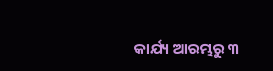କାର୍ଯ୍ୟ ଆରମ୍ଭରୁ ୩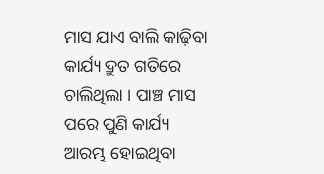ମାସ ଯାଏ ବାଲି କାଢ଼ିବା କାର୍ଯ୍ୟ ଦ୍ରୁତ ଗତିରେ ଚାଲିଥିଲା । ପାଞ୍ଚ ମାସ ପରେ ପୁଣି କାର୍ଯ୍ୟ ଆରମ୍ଭ ହୋଇଥିବା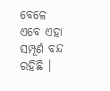ବେଳେ ଏବେ ଏହା ସମ୍ପୂର୍ଣ ବନ୍ଦ ରହିଛି ।